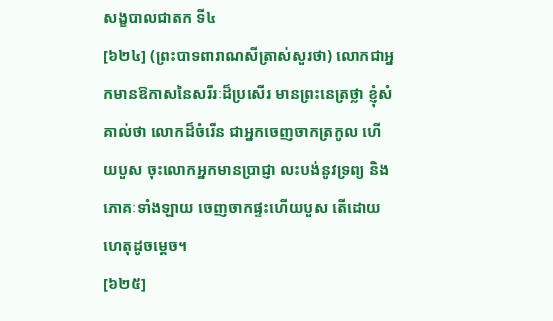សង្ខបាលជាតក ទី៤
[៦២៤] (ព្រះបាទពារាណសីត្រាស់សួរថា) លោកជាអ្នកមានឱកាសនៃសរីរៈដ៏ប្រសើរ មានព្រះនេត្រថ្លា ខ្ញុំសំគាល់ថា លោកដ៏ចំរើន ជាអ្នកចេញចាកត្រកូល ហើយបួស ចុះលោកអ្នកមានប្រាជ្ញា លះបង់នូវទ្រព្យ និងភោគៈទាំងឡាយ ចេញចាកផ្ទះហើយបួស តើដោយហេតុដូចម្តេច។
[៦២៥]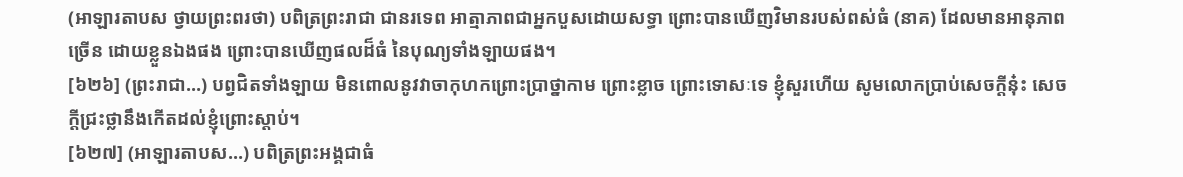(អាឡារតាបស ថ្វាយព្រះពរថា) បពិត្រព្រះរាជា ជានរទេព អាត្មាភាពជាអ្នកបួសដោយសទ្ធា ព្រោះបានឃើញវិមានរបស់ពស់ធំ (នាគ) ដែលមានអានុភាពច្រើន ដោយខ្លួនឯងផង ព្រោះបានឃើញផលដ៏ធំ នៃបុណ្យទាំងឡាយផង។
[៦២៦] (ព្រះរាជា…) បព្វជិតទាំងឡាយ មិនពោលនូវវាចាកុហកព្រោះប្រាថ្នាកាម ព្រោះខ្លាច ព្រោះទោសៈទេ ខ្ញុំសួរហើយ សូមលោកប្រាប់សេចក្តីនុ៎ះ សេចក្តីជ្រះថ្លានឹងកើតដល់ខ្ញុំព្រោះស្តាប់។
[៦២៧] (អាឡារតាបស…) បពិត្រព្រះអង្គជាធំ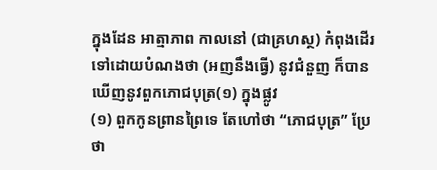ក្នុងដែន អាត្មាភាព កាលនៅ (ជាគ្រហស្ថ) កំពុងដើរទៅដោយបំណងថា (អញនឹងធ្វើ) នូវជំនួញ ក៏បានឃើញនូវពួកភោជបុត្រ(១) ក្នុងផ្លូវ
(១) ពួកកូនព្រានព្រៃទេ តែហៅថា “ភោជបុត្រ” ប្រែថា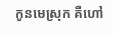កូនមេស្រុក គឺហៅ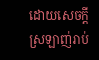ដោយសេចក្តីស្រឡាញ់រាប់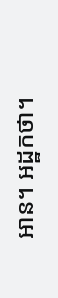អាន។ អដ្ឋកថា។